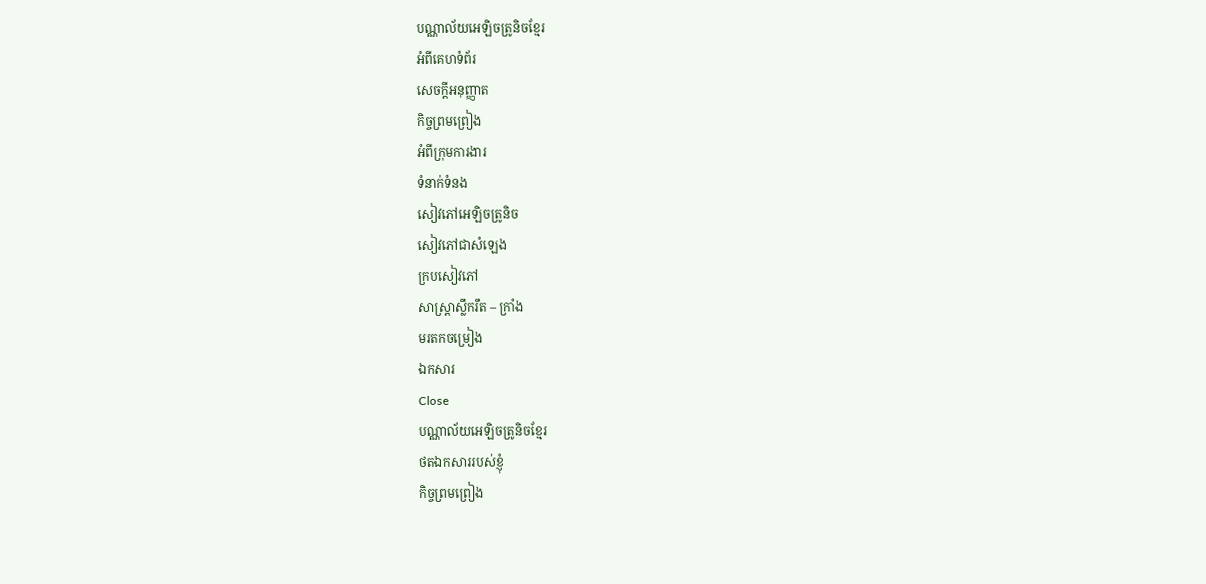បណ្ណាល័យអេឡិចត្រូនិចខ្មែរ
អំពីគេហទំព័រ
សេចក្ដីអនុញ្ញាត
កិច្ចព្រមព្រៀង
អំពីក្រុមការងារ
ទំនាក់ទំនង
សៀវភៅអេឡិចត្រូនិច
សៀវភៅជាសំឡេង
ក្របសៀវភៅ
សាស្ត្រាស្លឹករឹត – ក្រាំង
មរតកចម្រៀង
ឯកសារ
Close
បណ្ណាល័យអេឡិចត្រូនិចខ្មែរ
ថតឯកសាររបស់ខ្ញុំ
កិច្ចព្រមព្រៀង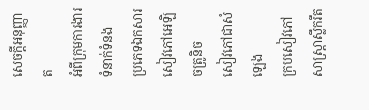សេចក្ដីអនុញ្ញាត
អំពីក្រុមការងារ
ទំនាក់ទំនង
ប្រភេទឯកសារ
សៀវភៅអេឡិចត្រូនិច
សៀវភៅជាសំឡេង
ក្របសៀវភៅ
សាស្ត្រាស្លឹករឹត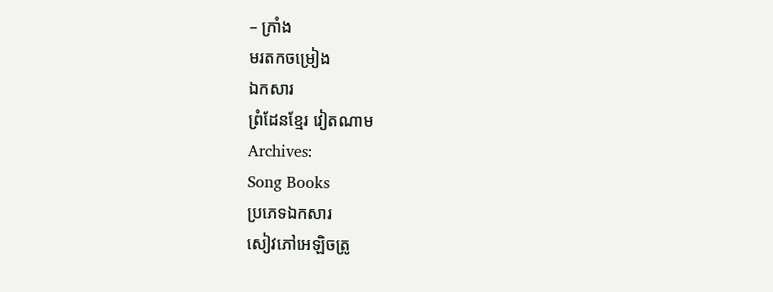– ក្រាំង
មរតកចម្រៀង
ឯកសារ
ព្រំដែនខ្មែរ វៀតណាម
Archives:
Song Books
ប្រភេទឯកសារ
សៀវភៅអេឡិចត្រូ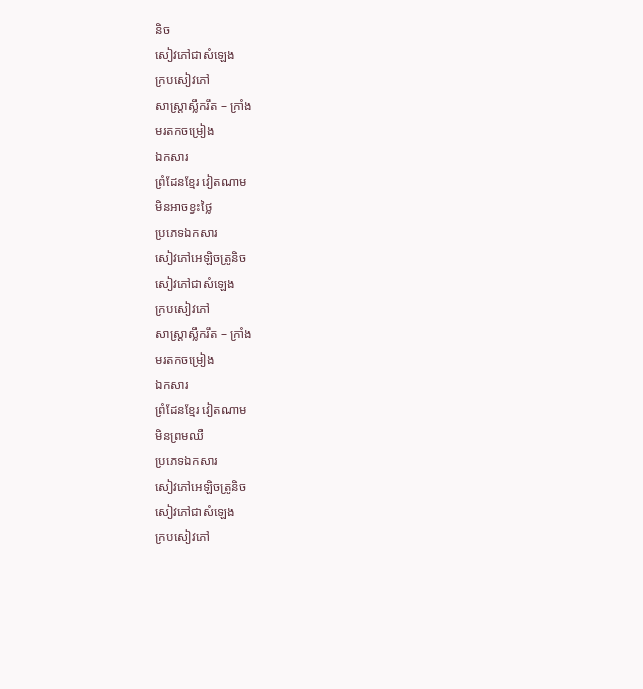និច
សៀវភៅជាសំឡេង
ក្របសៀវភៅ
សាស្ត្រាស្លឹករឹត – ក្រាំង
មរតកចម្រៀង
ឯកសារ
ព្រំដែនខ្មែរ វៀតណាម
មិនអាចខ្វះថ្លៃ
ប្រភេទឯកសារ
សៀវភៅអេឡិចត្រូនិច
សៀវភៅជាសំឡេង
ក្របសៀវភៅ
សាស្ត្រាស្លឹករឹត – ក្រាំង
មរតកចម្រៀង
ឯកសារ
ព្រំដែនខ្មែរ វៀតណាម
មិនព្រមឈឺ
ប្រភេទឯកសារ
សៀវភៅអេឡិចត្រូនិច
សៀវភៅជាសំឡេង
ក្របសៀវភៅ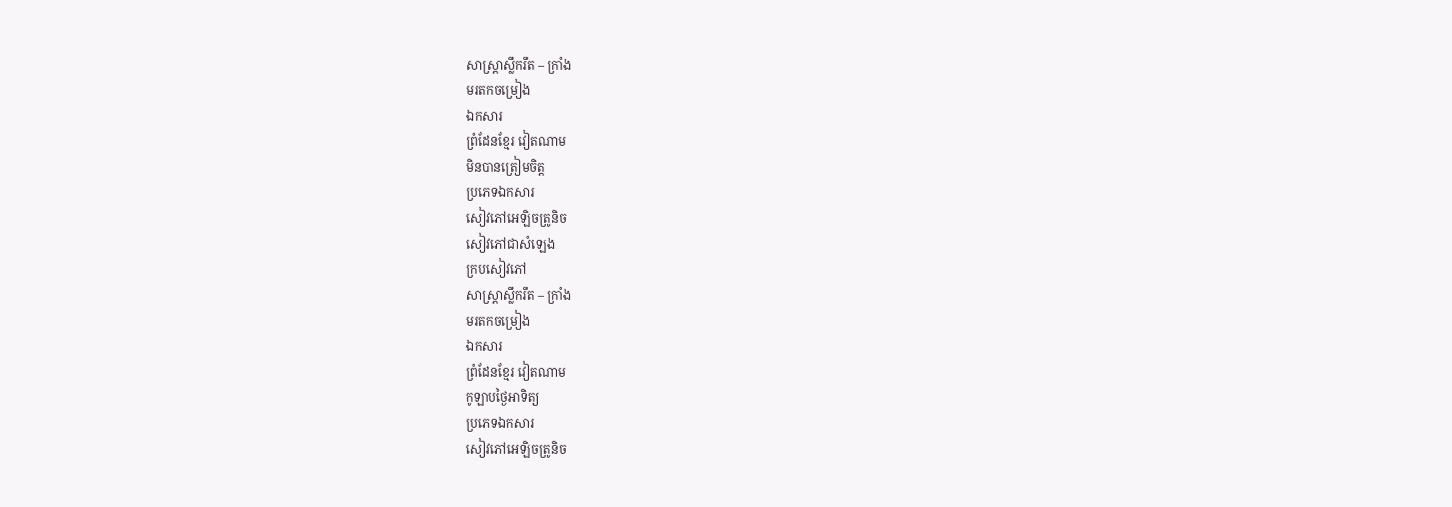សាស្ត្រាស្លឹករឹត – ក្រាំង
មរតកចម្រៀង
ឯកសារ
ព្រំដែនខ្មែរ វៀតណាម
មិនបានត្រៀមចិត្ត
ប្រភេទឯកសារ
សៀវភៅអេឡិចត្រូនិច
សៀវភៅជាសំឡេង
ក្របសៀវភៅ
សាស្ត្រាស្លឹករឹត – ក្រាំង
មរតកចម្រៀង
ឯកសារ
ព្រំដែនខ្មែរ វៀតណាម
កូឡាបថ្ងៃអាទិត្យ
ប្រភេទឯកសារ
សៀវភៅអេឡិចត្រូនិច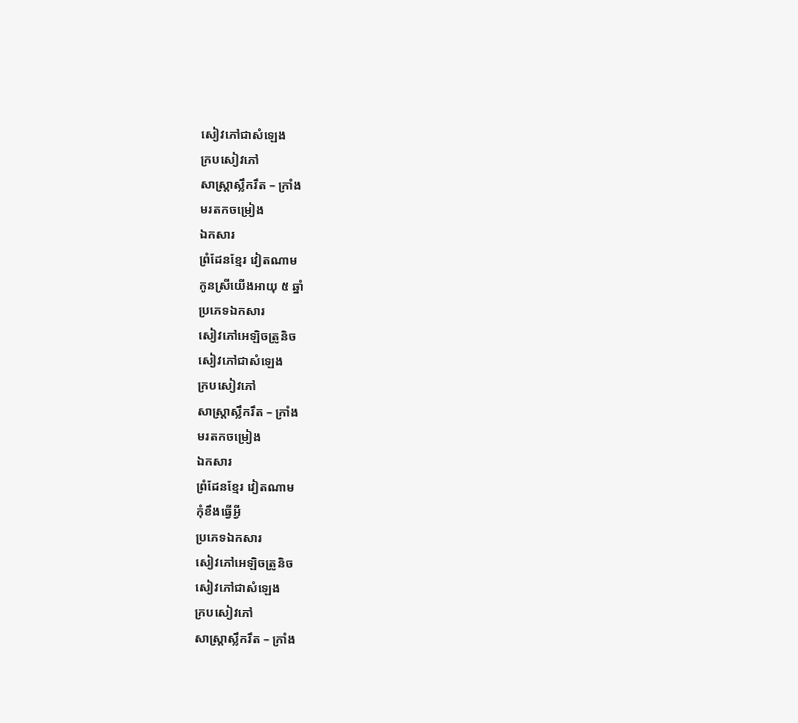សៀវភៅជាសំឡេង
ក្របសៀវភៅ
សាស្ត្រាស្លឹករឹត – ក្រាំង
មរតកចម្រៀង
ឯកសារ
ព្រំដែនខ្មែរ វៀតណាម
កូនស្រីយើងអាយុ ៥ ឆ្នាំ
ប្រភេទឯកសារ
សៀវភៅអេឡិចត្រូនិច
សៀវភៅជាសំឡេង
ក្របសៀវភៅ
សាស្ត្រាស្លឹករឹត – ក្រាំង
មរតកចម្រៀង
ឯកសារ
ព្រំដែនខ្មែរ វៀតណាម
កុំខឹងធ្វើអ្វី
ប្រភេទឯកសារ
សៀវភៅអេឡិចត្រូនិច
សៀវភៅជាសំឡេង
ក្របសៀវភៅ
សាស្ត្រាស្លឹករឹត – ក្រាំង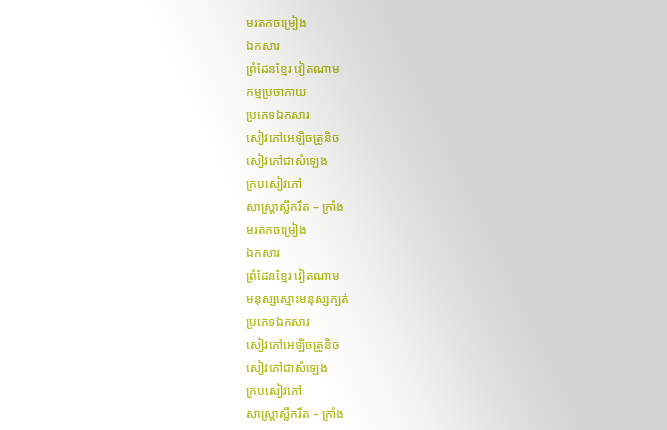មរតកចម្រៀង
ឯកសារ
ព្រំដែនខ្មែរ វៀតណាម
កម្មប្រចាកាយ
ប្រភេទឯកសារ
សៀវភៅអេឡិចត្រូនិច
សៀវភៅជាសំឡេង
ក្របសៀវភៅ
សាស្ត្រាស្លឹករឹត – ក្រាំង
មរតកចម្រៀង
ឯកសារ
ព្រំដែនខ្មែរ វៀតណាម
មនុស្សស្មោះមនុស្សក្បត់
ប្រភេទឯកសារ
សៀវភៅអេឡិចត្រូនិច
សៀវភៅជាសំឡេង
ក្របសៀវភៅ
សាស្ត្រាស្លឹករឹត – ក្រាំង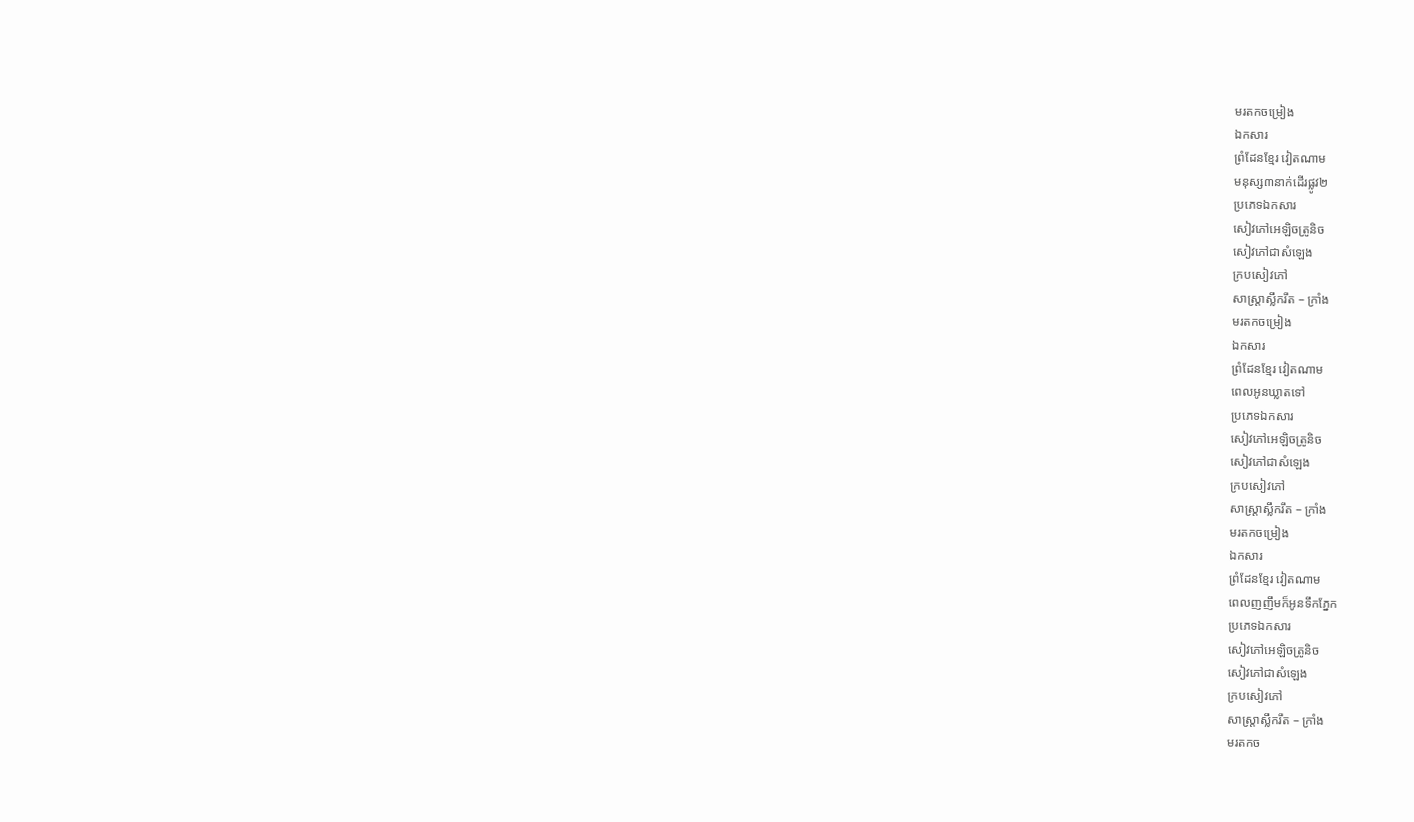មរតកចម្រៀង
ឯកសារ
ព្រំដែនខ្មែរ វៀតណាម
មនុស្ស៣នាក់ដើរផ្លូវ២
ប្រភេទឯកសារ
សៀវភៅអេឡិចត្រូនិច
សៀវភៅជាសំឡេង
ក្របសៀវភៅ
សាស្ត្រាស្លឹករឹត – ក្រាំង
មរតកចម្រៀង
ឯកសារ
ព្រំដែនខ្មែរ វៀតណាម
ពេលអូនឃ្លាតទៅ
ប្រភេទឯកសារ
សៀវភៅអេឡិចត្រូនិច
សៀវភៅជាសំឡេង
ក្របសៀវភៅ
សាស្ត្រាស្លឹករឹត – ក្រាំង
មរតកចម្រៀង
ឯកសារ
ព្រំដែនខ្មែរ វៀតណាម
ពេលញញឹមក៏អូនទឹកភ្នែក
ប្រភេទឯកសារ
សៀវភៅអេឡិចត្រូនិច
សៀវភៅជាសំឡេង
ក្របសៀវភៅ
សាស្ត្រាស្លឹករឹត – ក្រាំង
មរតកច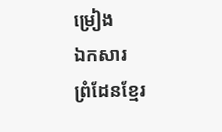ម្រៀង
ឯកសារ
ព្រំដែនខ្មែរ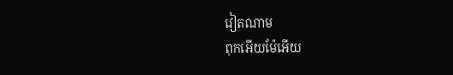វៀតណាម
ពុកអើយម៉ែអើយ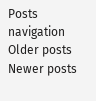Posts navigation
Older posts
Newer posts